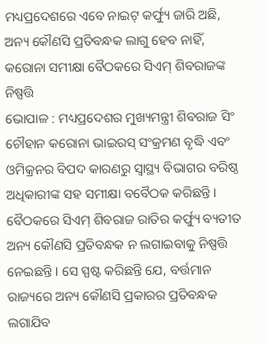ମଧ୍ୟପ୍ରଦେଶରେ ଏବେ ନାଇଟ୍ କର୍ଫ୍ୟୁ ଜାରି ଅଛି, ଅନ୍ୟ କୌଣସି ପ୍ରତିବନ୍ଧକ ଲାଗୁ ହେବ ନାହିଁ, କରୋନା ସମୀକ୍ଷା ବୈଠକରେ ସିଏମ୍ ଶିବରାଜଙ୍କ ନିଷ୍ପତ୍ତି
ଭୋପାଳ : ମଧ୍ୟପ୍ରଦେଶର ମୁଖ୍ୟମନ୍ତ୍ରୀ ଶିବରାଜ ସିଂ ଚୌହାନ କରୋନା ଭାଇରସ୍ ସଂକ୍ରମଣ ବୃଦ୍ଧି ଏବଂ ଓମିକ୍ରନର ବିପଦ କାରଣରୁ ସ୍ୱାସ୍ଥ୍ୟ ବିଭାଗର ବରିଷ୍ଠ ଅଧିକାରୀଙ୍କ ସହ ସମୀକ୍ଷା ବବୈଠକ କରିଛନ୍ତି । ବୈଠକରେ ସିଏମ୍ ଶିବରାଜ ରାତିର କର୍ଫ୍ୟୁ ବ୍ୟତୀତ ଅନ୍ୟ କୌଣସି ପ୍ରତିବନ୍ଧକ ନ ଲଗାଇବାକୁ ନିଷ୍ପତ୍ତି ନେଇଛନ୍ତି । ସେ ସ୍ପଷ୍ଟ କରିଛନ୍ତି ଯେ, ବର୍ତ୍ତମାନ ରାଜ୍ୟରେ ଅନ୍ୟ କୌଣସି ପ୍ରକାରର ପ୍ରତିବନ୍ଧକ ଲଗାଯିବ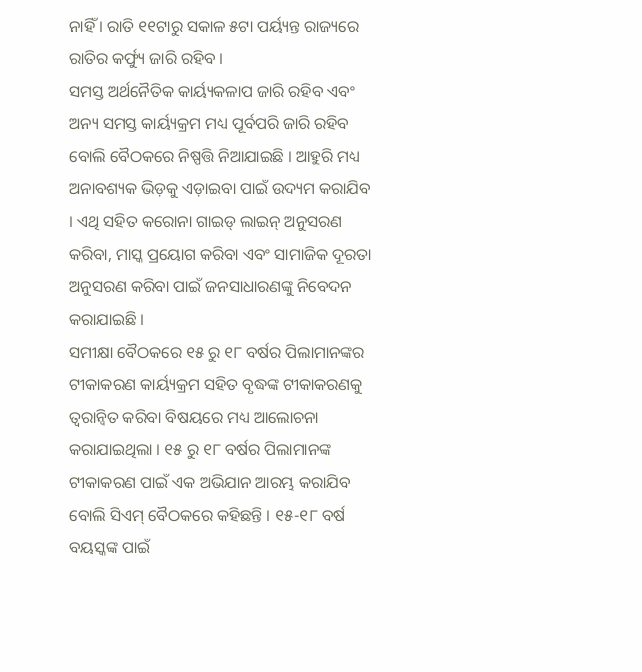ନାହିଁ । ରାତି ୧୧ଟାରୁ ସକାଳ ୫ଟା ପର୍ୟ୍ୟନ୍ତ ରାଜ୍ୟରେ ରାତିର କର୍ଫ୍ୟୁ ଜାରି ରହିବ ।
ସମସ୍ତ ଅର୍ଥନୈତିକ କାର୍ୟ୍ୟକଳାପ ଜାରି ରହିବ ଏବଂ ଅନ୍ୟ ସମସ୍ତ କାର୍ୟ୍ୟକ୍ରମ ମଧ୍ୟ ପୂର୍ବପରି ଜାରି ରହିବ ବୋଲି ବୈଠକରେ ନିଷ୍ପତ୍ତି ନିଆଯାଇଛି । ଆହୁରି ମଧ୍ୟ ଅନାବଶ୍ୟକ ଭିଡ଼କୁ ଏଡ଼ାଇବା ପାଇଁ ଉଦ୍ୟମ କରାଯିବ । ଏଥି ସହିତ କରୋନା ଗାଇଡ୍ ଲାଇନ୍ ଅନୁସରଣ କରିବା, ମାସ୍କ ପ୍ରୟୋଗ କରିବା ଏବଂ ସାମାଜିକ ଦୂରତା ଅନୁସରଣ କରିବା ପାଇଁ ଜନସାଧାରଣଙ୍କୁ ନିବେଦନ କରାଯାଇଛି ।
ସମୀକ୍ଷା ବୈଠକରେ ୧୫ ରୁ ୧୮ ବର୍ଷର ପିଲାମାନଙ୍କର ଟୀକାକରଣ କାର୍ୟ୍ୟକ୍ରମ ସହିତ ବୃଦ୍ଧଙ୍କ ଟୀକାକରଣକୁ ତ୍ୱରାନ୍ୱିତ କରିବା ବିଷୟରେ ମଧ୍ୟ ଆଲୋଚନା କରାଯାଇଥିଲା । ୧୫ ରୁ ୧୮ ବର୍ଷର ପିଲାମାନଙ୍କ ଟୀକାକରଣ ପାଇଁ ଏକ ଅଭିଯାନ ଆରମ୍ଭ କରାଯିବ ବୋଲି ସିଏମ୍ ବୈଠକରେ କହିଛନ୍ତି । ୧୫-୧୮ ବର୍ଷ ବୟସ୍କଙ୍କ ପାଇଁ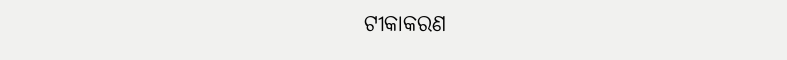ଟୀକାକରଣ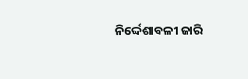ନିର୍ଦ୍ଦେଶାବଳୀ ଜାରି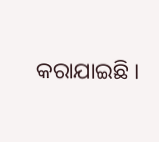କରାଯାଇଛି ।